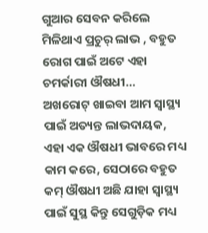ଗୁଆର ସେବନ କରିଲେ ମିଳିଥାଏ ପ୍ରଚୁର୍ ଲାଭ , ବହୁତ ରୋଗ ପାଇଁ ଅଟେ ଏହା ଚମର୍କାରୀ ଔଷଧୀ…
ଅଖରୋଟ୍ ଖାଇବା ଆମ ସ୍ୱାସ୍ଥ୍ୟ ପାଇଁ ଅତ୍ୟନ୍ତ ଲାଭଦାୟକ, ଏହା ଏକ ଔଷଧୀ ଭାବରେ ମଧ୍ୟ କାମ କରେ, ସେଠାରେ ବହୁତ କମ୍ ଔଷଧୀ ଅଛି ଯାହା ସ୍ୱାସ୍ଥ୍ୟ ପାଇଁ ସୁସ୍ଥ କିନ୍ତୁ ସେଗୁଡ଼ିକ ମଧ୍ୟ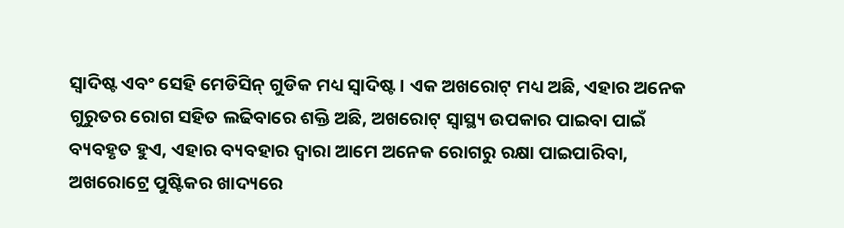ସ୍ୱାଦିଷ୍ଟ ଏବଂ ସେହି ମେଡିସିନ୍ ଗୁଡିକ ମଧ୍ୟ ସ୍ୱାଦିଷ୍ଟ । ଏକ ଅଖରୋଟ୍ ମଧ୍ୟ ଅଛି, ଏହାର ଅନେକ ଗୁରୁତର ରୋଗ ସହିତ ଲଢିବାରେ ଶକ୍ତି ଅଛି, ଅଖରୋଟ୍ ସ୍ୱାସ୍ଥ୍ୟ ଉପକାର ପାଇବା ପାଇଁ ବ୍ୟବହୃତ ହୁଏ, ଏହାର ବ୍ୟବହାର ଦ୍ୱାରା ଆମେ ଅନେକ ରୋଗରୁ ରକ୍ଷା ପାଇପାରିବା, ଅଖରୋଟ୍ରେ ପୁଷ୍ଟିକର ଖାଦ୍ୟରେ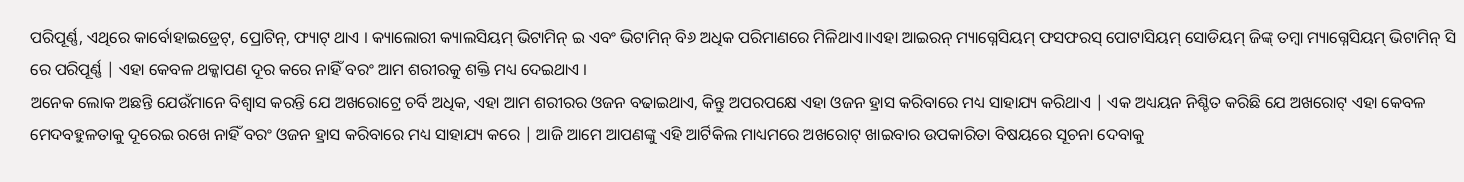ପରିପୂର୍ଣ୍ଣ, ଏଥିରେ କାର୍ବୋହାଇଡ୍ରେଟ୍, ପ୍ରୋଟିନ୍, ଫ୍ୟାଟ୍ ଥାଏ । କ୍ୟାଲୋରୀ କ୍ୟାଲସିୟମ୍ ଭିଟାମିନ୍ ଇ ଏବଂ ଭିଟାମିନ୍ ବି୬ ଅଧିକ ପରିମାଣରେ ମିଳିଥାଏ॥ଏହା ଆଇରନ୍ ମ୍ୟାଗ୍ନେସିୟମ୍ ଫସଫରସ୍ ପୋଟାସିୟମ୍ ସୋଡିୟମ୍ ଜିଙ୍କ୍ ତମ୍ବା ମ୍ୟାଗ୍ନେସିୟମ୍ ଭିଟାମିନ୍ ସି ରେ ପରିପୂର୍ଣ୍ଣ | ଏହା କେବଳ ଥକ୍କାପଣ ଦୂର କରେ ନାହିଁ ବରଂ ଆମ ଶରୀରକୁ ଶକ୍ତି ମଧ୍ୟ ଦେଇଥାଏ ।
ଅନେକ ଲୋକ ଅଛନ୍ତି ଯେଉଁମାନେ ବିଶ୍ୱାସ କରନ୍ତି ଯେ ଅଖରୋଟ୍ରେ ଚର୍ବି ଅଧିକ, ଏହା ଆମ ଶରୀରର ଓଜନ ବଢାଇଥାଏ, କିନ୍ତୁ ଅପରପକ୍ଷେ ଏହା ଓଜନ ହ୍ରାସ କରିବାରେ ମଧ୍ୟ ସାହାଯ୍ୟ କରିଥାଏ | ଏକ ଅଧ୍ୟୟନ ନିଶ୍ଚିତ କରିଛି ଯେ ଅଖରୋଟ୍ ଏହା କେବଳ ମେଦବହୁଳତାକୁ ଦୂରେଇ ରଖେ ନାହିଁ ବରଂ ଓଜନ ହ୍ରାସ କରିବାରେ ମଧ୍ୟ ସାହାଯ୍ୟ କରେ | ଆଜି ଆମେ ଆପଣଙ୍କୁ ଏହି ଆର୍ଟିକିଲ ମାଧ୍ୟମରେ ଅଖରୋଟ୍ ଖାଇବାର ଉପକାରିତା ବିଷୟରେ ସୂଚନା ଦେବାକୁ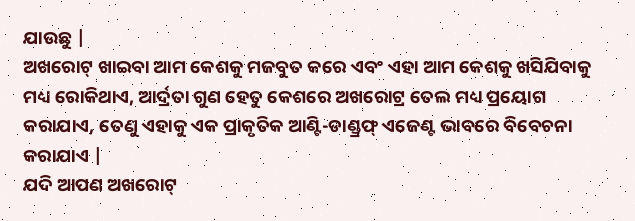ଯାଉଛୁ |
ଅଖରୋଟ୍ ଖାଇବା ଆମ କେଶକୁ ମଜବୁତ କରେ ଏବଂ ଏହା ଆମ କେଶକୁ ଖସିଯିବାକୁ ମଧ୍ୟ ରୋକିଥାଏ, ଆର୍ଦ୍ରତା ଗୁଣ ହେତୁ କେଶରେ ଅଖରୋଟ୍ର ତେଲ ମଧ୍ୟ ପ୍ରୟୋଗ କରାଯାଏ, ତେଣୁ ଏହାକୁ ଏକ ପ୍ରାକୃତିକ ଆଣ୍ଟି-ଡାଣ୍ଡ୍ରଫ୍ ଏଜେଣ୍ଟ ଭାବରେ ବିବେଚନା କରାଯାଏ |
ଯଦି ଆପଣ ଅଖରୋଟ୍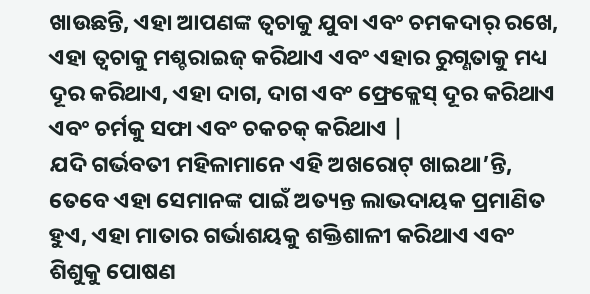ଖାଉଛନ୍ତି, ଏହା ଆପଣଙ୍କ ତ୍ୱଚାକୁ ଯୁବା ଏବଂ ଚମକଦାର୍ ରଖେ, ଏହା ତ୍ୱଚାକୁ ମଶ୍ଚରାଇଜ୍ କରିଥାଏ ଏବଂ ଏହାର ରୁଗ୍ଣତାକୁ ମଧ୍ୟ ଦୂର କରିଥାଏ, ଏହା ଦାଗ, ଦାଗ ଏବଂ ଫ୍ରେକ୍ଲେସ୍ ଦୂର କରିଥାଏ ଏବଂ ଚର୍ମକୁ ସଫା ଏବଂ ଚକଚକ୍ କରିଥାଏ |
ଯଦି ଗର୍ଭବତୀ ମହିଳାମାନେ ଏହି ଅଖରୋଟ୍ ଖାଇଥା’ନ୍ତି, ତେବେ ଏହା ସେମାନଙ୍କ ପାଇଁ ଅତ୍ୟନ୍ତ ଲାଭଦାୟକ ପ୍ରମାଣିତ ହୁଏ, ଏହା ମାତାର ଗର୍ଭାଶୟକୁ ଶକ୍ତିଶାଳୀ କରିଥାଏ ଏବଂ ଶିଶୁକୁ ପୋଷଣ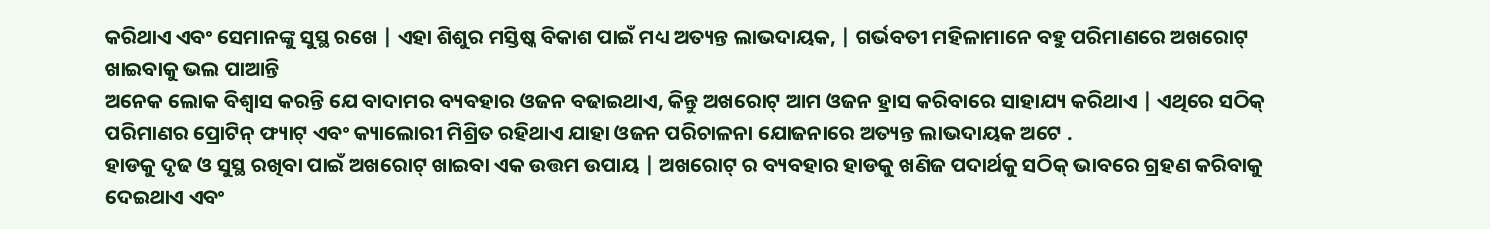କରିଥାଏ ଏବଂ ସେମାନଙ୍କୁ ସୁସ୍ଥ ରଖେ | ଏହା ଶିଶୁର ମସ୍ତିଷ୍କ ବିକାଶ ପାଇଁ ମଧ୍ୟ ଅତ୍ୟନ୍ତ ଲାଭଦାୟକ, | ଗର୍ଭବତୀ ମହିଳାମାନେ ବହୁ ପରିମାଣରେ ଅଖରୋଟ୍ ଖାଇବାକୁ ଭଲ ପାଆନ୍ତି
ଅନେକ ଲୋକ ବିଶ୍ୱାସ କରନ୍ତି ଯେ ବାଦାମର ବ୍ୟବହାର ଓଜନ ବଢାଇଥାଏ, କିନ୍ତୁ ଅଖରୋଟ୍ ଆମ ଓଜନ ହ୍ରାସ କରିବାରେ ସାହାଯ୍ୟ କରିଥାଏ | ଏଥିରେ ସଠିକ୍ ପରିମାଣର ପ୍ରୋଟିନ୍ ଫ୍ୟାଟ୍ ଏବଂ କ୍ୟାଲୋରୀ ମିଶ୍ରିତ ରହିଥାଏ ଯାହା ଓଜନ ପରିଚାଳନା ଯୋଜନାରେ ଅତ୍ୟନ୍ତ ଲାଭଦାୟକ ଅଟେ .
ହାଡକୁ ଦୃଢ ଓ ସୁସ୍ଥ ରଖିବା ପାଇଁ ଅଖରୋଟ୍ ଖାଇବା ଏକ ଉତ୍ତମ ଉପାୟ | ଅଖରୋଟ୍ ର ବ୍ୟବହାର ହାଡକୁ ଖଣିଜ ପଦାର୍ଥକୁ ସଠିକ୍ ଭାବରେ ଗ୍ରହଣ କରିବାକୁ ଦେଇଥାଏ ଏବଂ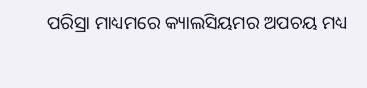ପରିସ୍ରା ମାଧ୍ୟମରେ କ୍ୟାଲସିୟମର ଅପଚୟ ମଧ୍ୟ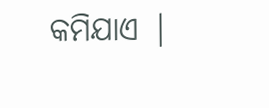କମିଯାଏ |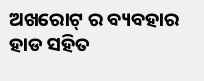ଅଖରୋଟ୍ ର ବ୍ୟବହାର ହାଡ ସହିତ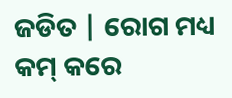ଜଡିତ | ରୋଗ ମଧ୍ୟ କମ୍ କରେ